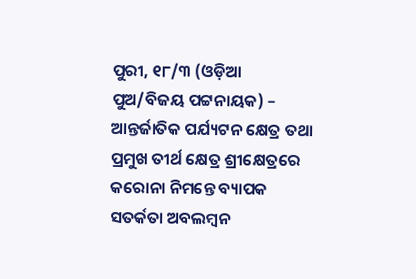ପୁରୀ, ୧୮/୩ (ଓଡ଼ିଆ ପୁଅ/ବିଜୟ ପଟ୍ଟନାୟକ) – ଆନ୍ତର୍ଜାତିକ ପର୍ଯ୍ୟଟନ କ୍ଷେତ୍ର ତଥା ପ୍ରମୁଖ ତୀର୍ଥ କ୍ଷେତ୍ର ଶ୍ରୀକ୍ଷେତ୍ରରେ କରୋନା ନିମନ୍ତେ ବ୍ୟାପକ ସତର୍କତା ଅବଲମ୍ବନ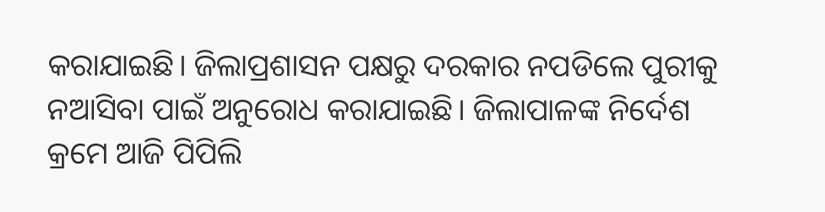କରାଯାଇଛି। ଜିଲାପ୍ରଶାସନ ପକ୍ଷରୁ ଦରକାର ନପଡିଲେ ପୁରୀକୁ ନଆସିବା ପାଇଁ ଅନୁରୋଧ କରାଯାଇଛି। ଜିଲାପାଳଙ୍କ ନିର୍ଦେଶ କ୍ରମେ ଆଜି ପିପିଲି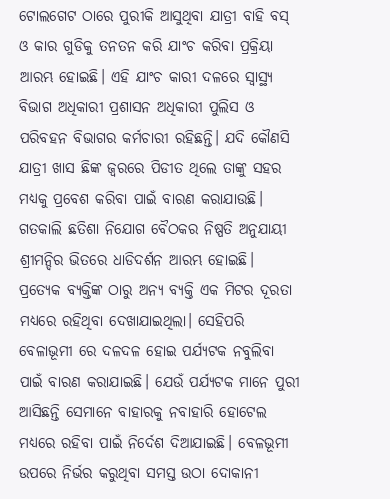ଟୋଲଗେଟ ଠାରେ ପୁରୀକି ଆସୁଥିବା ଯାତ୍ରୀ ବାହି ବସ୍ ଓ କାର ଗୁଡିକୁ ତନତନ କରି ଯାଂଚ କରିବା ପ୍ରକ୍ରିୟା ଆରମ୍ଭ ହୋଇଛି। ଏହି ଯାଂଚ କାରୀ ଦଳରେ ସ୍ୱାସ୍ଥ୍ୟ ବିଭାଗ ଅଧିକାରୀ ପ୍ରଶାସନ ଅଧିକାରୀ ପୁଲିସ ଓ ପରିବହନ ବିଭାଗର କର୍ମଚାରୀ ରହିଛନ୍ତି। ଯଦି କୌଣସି ଯାତ୍ରୀ ଖାସ ଛିଙ୍କ ଜ୍ୱରରେ ପିଡୀତ ଥିଲେ ତାଙ୍କୁ ସହର ମଧ୍ୟକୁ ପ୍ରବେଶ କରିବା ପାଇଁ ବାରଣ କରାଯାଉଛି। ଗତକାଲି ଛତିଶା ନିଯୋଗ ବୈଠକର ନିଷ୍ପତି ଅନୁଯାୟୀ ଶ୍ରୀମନ୍ଦିର ଭିତରେ ଧାଡିଦର୍ଶନ ଆରମ୍ଭ ହୋଇଛି। ପ୍ରତ୍ୟେକ ବ୍ୟକ୍ତିଙ୍କ ଠାରୁ ଅନ୍ୟ ବ୍ୟକ୍ତି ଏକ ମିଟର ଦୂରତା ମଧ୍ୟରେ ରହିଥିବା ଦେଖାଯାଇଥିଲା। ସେହିପରି ବେଳାଭୂମୀ ରେ ଦଳଦଳ ହୋଇ ପର୍ଯ୍ୟଟକ ନବୁଲିବା ପାଇଁ ବାରଣ କରାଯାଇଛି। ଯେଉଁ ପର୍ଯ୍ୟଟକ ମାନେ ପୁରୀ ଆସିଛନ୍ତି ସେମାନେ ବାହାରକୁ ନବାହାରି ହୋଟେଲ ମଧ୍ୟରେ ରହିବା ପାଇଁ ନିର୍ଦେଶ ଦିଆଯାଇଛି। ବେଳଭୂମୀ ଉପରେ ନିର୍ଭର କରୁଥିବା ସମସ୍ତ ଉଠା ଦୋକାନୀ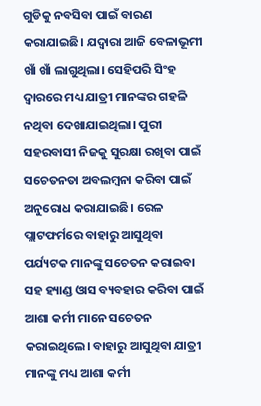ଗୁଡିକୁ ନବସିବା ପାଇଁ ବାରଣ କରାଯାଇଛି। ଯଦ୍ୱାରା ଆଜି ବେଳାଭୂମୀ ଖାଁ ଖାଁ ଲାଗୁଥିଲା। ସେହିପରି ସିଂହ ଦ୍ୱାରରେ ମଧ୍ୟ ଯାତ୍ରୀ ମାନଙ୍କର ଗହଳି ନଥିବା ଦେଖାଯାଇଥିଲା। ପୁରୀ ସହରବାସୀ ନିଜକୁ ସୁରକ୍ଷା ରଖିବା ପାଇଁ ସଚେତନତା ଅବଲମ୍ବନା କରିବା ପାଇଁ ଅନୁରୋଧ କରାଯାଇଛି। ରେଳ ପ୍ଲାଟଫର୍ମରେ ବାହାରୁ ଆସୁଥିବା ପର୍ଯ୍ୟଟକ ମାନଙ୍କୁ ସଚେତନ କରାଇବା ସହ ହ୍ୟାଣ୍ଡ ଓାସ ବ୍ୟବହାର କରିବା ପାଇଁ ଆଶା କର୍ମୀ ମାନେ ସଚେତନ କରାଇଥିଲେ। ବାହାରୁ ଆସୁଥିବା ଯାତ୍ରୀ ମାନଙ୍କୁ ମଧ୍ୟ ଆଶା କର୍ମୀ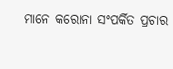ମାନେ କରୋନା ସଂପର୍କିତ ପ୍ରଚାର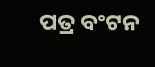ପତ୍ର ବଂଟନ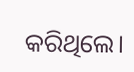କରିଥିଲେ।